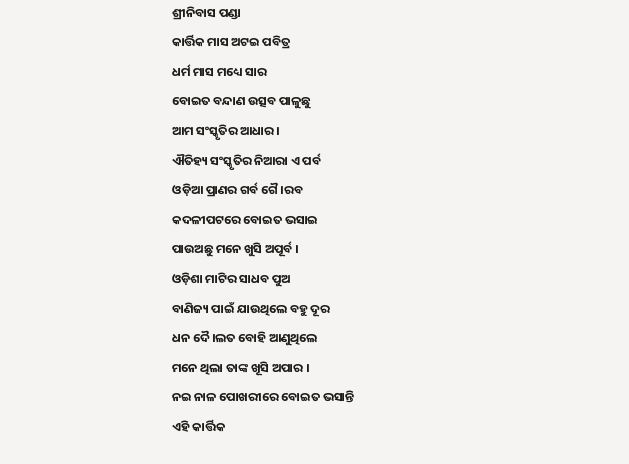ଶ୍ରୀନିବାସ ପଣ୍ଡା
କାର୍ତ୍ତିକ ମାସ ଅଟଇ ପବିତ୍ର
ଧର୍ମ ମାସ ମଧ୍ୟେ ସାର
ବୋଇତ ବନ୍ଦାଣ ଉତ୍ସବ ପାଳୁଛୁ
ଆମ ସଂସ୍କୃତିର ଆଧାର ।
ଐତିହ୍ୟ ସଂସ୍କୃତିର ନିଆରା ଏ ପର୍ବ
ଓଡ଼ିଆ ପ୍ରାଣର ଗର୍ବ ଗୈ।ରବ
କଦଳୀପଟରେ ବୋଇତ ଭସାଇ
ପାଉଅଛୁ ମନେ ଖୁସି ଅପୂର୍ବ ।
ଓଡ଼ିଶା ମାଟିର ସାଧବ ପୁଅ
ବାଣିଜ୍ୟ ପାଇଁ ଯାଉଥିଲେ ବହୁ ଦୂର
ଧନ ଦୈ।ଲତ ବୋହି ଆଣୁଥିଲେ
ମନେ ଥିଲା ତାଙ୍କ ଖୂସି ଅପାର ।
ନଇ ନାଳ ପୋଖରୀରେ ବୋଇତ ଭସାନ୍ତି
ଏହି କାର୍ତ୍ତିକ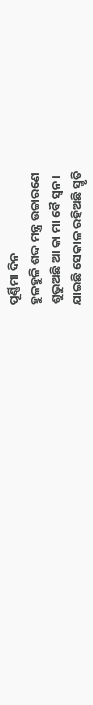ପୂର୍ଣ୍ଣିମା ଦିନ
ହୁଳହୁଳି ଶଦ୍ଦ ମନ୍ତ୍ର ଉଚ୍ଚାରଣେ
ଶୁଭୁଅଛି ଆ କା ମା ବୈ ସ୍ଵନ।
ଯାଇଛି ସେକାଳ ରହିଅଛି ସ୍ମୃତି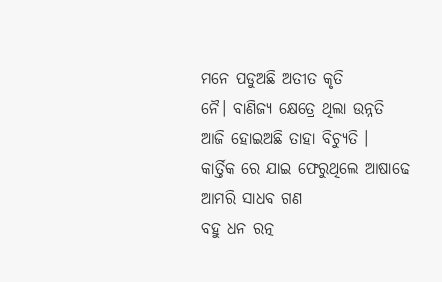ମନେ ପଡୁଅଛି ଅତୀତ କୃତି
ନୈ। ବାଣିଜ୍ୟ କ୍ଷେତ୍ରେ ଥିଲା ଉନ୍ନତି
ଆଜି ହୋଇଅଛି ତାହା ବିଚ୍ୟୁତି ।
କାର୍ତ୍ତିକ ରେ ଯାଇ ଫେରୁଥିଲେ ଆଷାଢେ
ଆମରି ସାଧବ ଗଣ
ବହୁ ଧନ ରତ୍ନ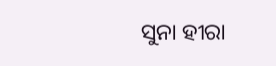ସୁନା ହୀରା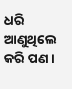ଧରି
ଆଣୁଥିଲେ କରି ପଣ ।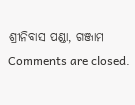ଶ୍ରୀନିବାସ ପଣ୍ଡା, ଗଞ୍ଜାମ
Comments are closed.